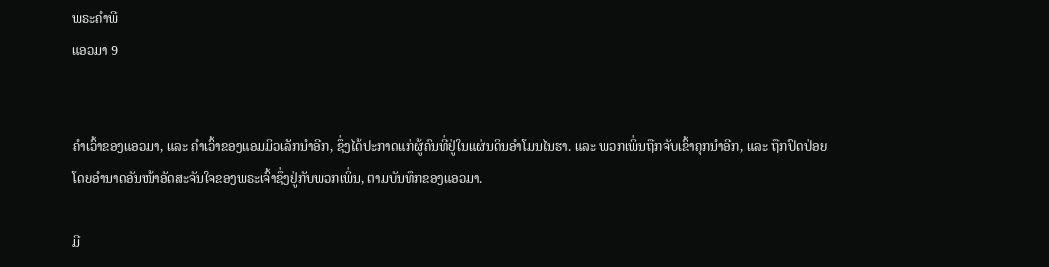ພຣະຄຳພີ
ແອວມາ 9


ຄຳເວົ້າຂອງແອວມາ, ແລະ ຄຳເວົ້າຂອງແອມມິວເລັກນຳອີກ, ຊຶ່ງໄດ້ປະກາດແກ່ຜູ້ຄົນທີ່ຢູ່ໃນແຜ່ນດິນອຳໂມນໄນຮາ. ແລະ ພວກເພິ່ນຖືກຈັບເຂົ້າຄຸກນຳອີກ, ແລະ ຖືກປົດປ່ອຍໂດຍອຳນາດອັນໜ້າອັດສະຈັນໃຈຂອງພຣະເຈົ້າຊຶ່ງຢູ່ກັບພວກເພິ່ນ, ຕາມບັນທຶກຂອງແອວມາ.

ມີ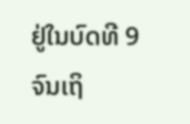ຢູ່ໃນບົດທີ 9 ຈົນເຖິ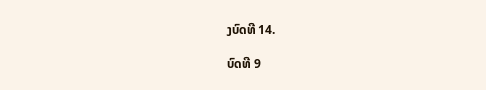ງບົດທີ 14.

ບົດທີ 9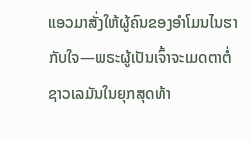ແອວມາສັ່ງໃຫ້ຜູ້ຄົນຂອງອຳໂມນໄນຮາກັບໃຈ—ພຣະຜູ້ເປັນເຈົ້າຈະເມດຕາຕໍ່ຊາວເລມັນໃນຍຸກສຸດທ້າ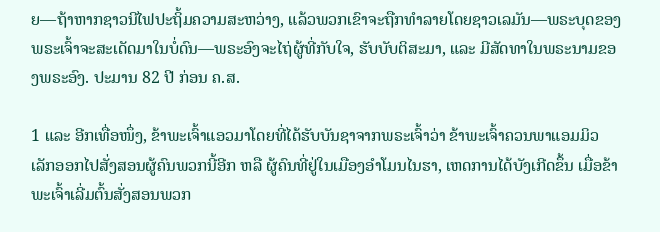ຍ—ຖ້າຫາກຊາວນີໄຟປະຖິ້ມຄວາມສະຫວ່າງ, ແລ້ວພວກເຂົາຈະຖືກທຳລາຍໂດຍຊາວເລມັນ—ພຣະບຸດຂອງພຣະເຈົ້າຈະສະເດັດມາໃນບໍ່ດົນ—ພຣະອົງຈະໄຖ່ຜູ້ທີ່ກັບໃຈ, ຮັບບັບຕິສະມາ, ແລະ ມີສັດທາໃນພຣະນາມຂອງພຣະອົງ. ປະມານ 82 ປີ ກ່ອນ ຄ.ສ.

1 ແລະ ອີກເທື່ອໜຶ່ງ, ຂ້າພະເຈົ້າແອວມາໂດຍທີ່ໄດ້ຮັບບັນຊາຈາກພຣະເຈົ້າວ່າ ຂ້າພະເຈົ້າຄວນພາແອມມິວເລັກອອກໄປສັ່ງສອນຜູ້ຄົນພວກນີ້ອີກ ຫລື ຜູ້ຄົນທີ່ຢູ່ໃນເມືອງອຳໂມນໄນຮາ, ເຫດການໄດ້ບັງເກີດຂຶ້ນ ເມື່ອຂ້າພະເຈົ້າເລີ່ມຕົ້ນສັ່ງສອນພວກ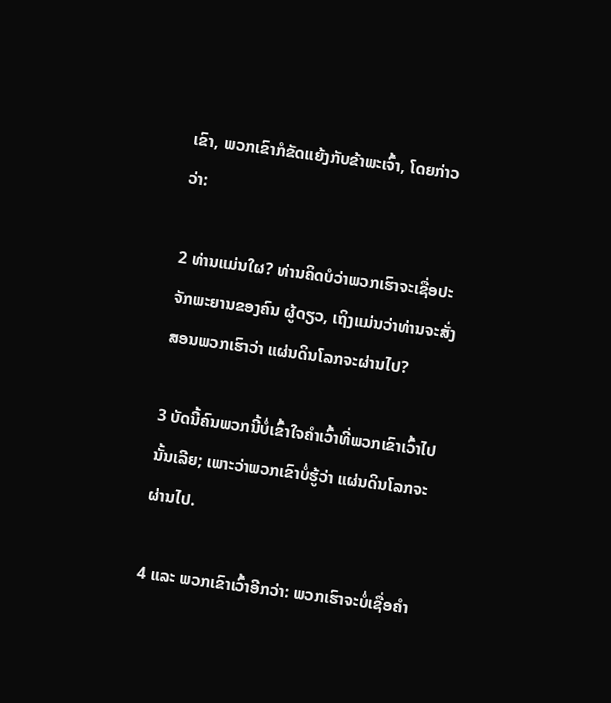ເຂົາ, ພວກເຂົາກໍຂັດແຍ້ງກັບຂ້າພະເຈົ້າ, ໂດຍກ່າວວ່າ:

2 ທ່ານແມ່ນໃຜ? ທ່ານຄິດບໍວ່າພວກເຮົາຈະເຊື່ອປະຈັກພະຍານຂອງຄົນ ຜູ້ດຽວ, ເຖິງແມ່ນວ່າທ່ານຈະສັ່ງສອນພວກເຮົາວ່າ ແຜ່ນດິນໂລກຈະຜ່ານໄປ?

3 ບັດນີ້ຄົນພວກນີ້ບໍ່ເຂົ້າໃຈຄຳເວົ້າທີ່ພວກເຂົາເວົ້າໄປນັ້ນເລີຍ; ເພາະວ່າພວກເຂົາບໍ່ຮູ້ວ່າ ແຜ່ນດິນໂລກຈະຜ່ານໄປ.

4 ແລະ ພວກເຂົາເວົ້າອີກວ່າ: ພວກເຮົາຈະບໍ່ເຊື່ອຄຳ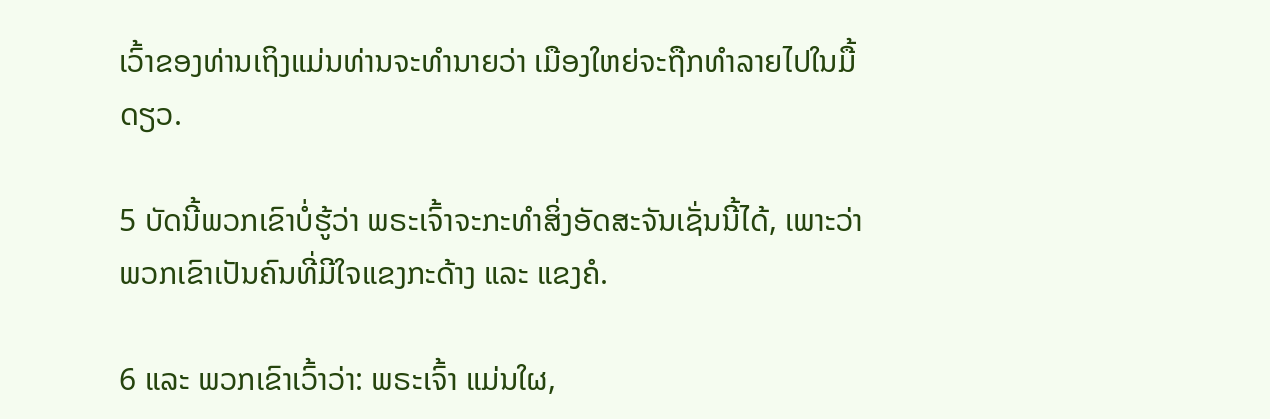ເວົ້າຂອງທ່ານເຖິງແມ່ນທ່ານຈະທຳນາຍວ່າ ເມືອງໃຫຍ່ຈະຖືກທຳລາຍໄປໃນມື້ ດຽວ.

5 ບັດນີ້ພວກເຂົາບໍ່ຮູ້ວ່າ ພຣະເຈົ້າຈະກະທຳສິ່ງອັດສະຈັນເຊັ່ນນີ້ໄດ້, ເພາະວ່າພວກເຂົາເປັນຄົນທີ່ມີໃຈແຂງກະດ້າງ ແລະ ແຂງຄໍ.

6 ແລະ ພວກເຂົາເວົ້າວ່າ: ພຣະເຈົ້າ ແມ່ນໃຜ,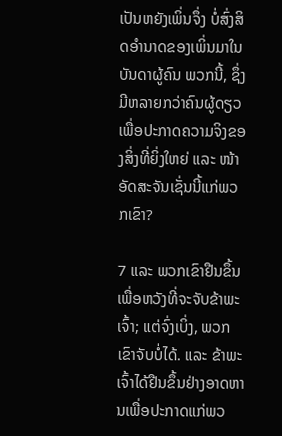ເປັນຫຍັງເພິ່ນຈຶ່ງ ບໍ່ສົ່ງສິດອຳນາດຂອງເພິ່ນມາໃນບັນດາຜູ້ຄົນ ພວກນີ້, ຊຶ່ງມີຫລາຍກວ່າຄົນຜູ້ດຽວເພື່ອປະກາດຄວາມຈິງຂອງສິ່ງທີ່ຍິ່ງໃຫຍ່ ແລະ ໜ້າອັດສະຈັນເຊັ່ນນີ້ແກ່ພວກເຂົາ?

7 ແລະ ພວກເຂົາຢືນຂຶ້ນເພື່ອຫວັງທີ່ຈະຈັບຂ້າພະເຈົ້າ; ແຕ່ຈົ່ງເບິ່ງ, ພວກເຂົາຈັບບໍ່ໄດ້. ແລະ ຂ້າພະເຈົ້າໄດ້ຢືນຂຶ້ນຢ່າງອາດຫານເພື່ອປະກາດແກ່ພວ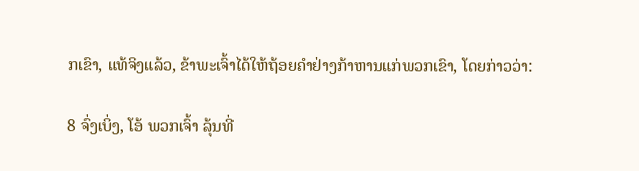ກເຂົາ, ແທ້ຈິງແລ້ວ, ຂ້າພະເຈົ້າໄດ້ໃຫ້ຖ້ອຍຄຳຢ່າງກ້າຫານແກ່ພວກເຂົາ, ໂດຍກ່າວວ່າ:

8 ຈົ່ງເບິ່ງ, ໂອ້ ພວກເຈົ້າ ລຸ້ນທີ່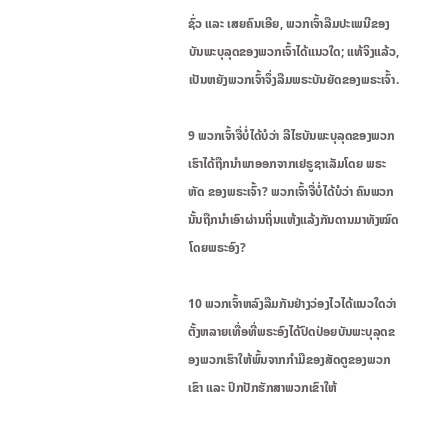ຊົ່ວ ແລະ ເສຍຄົນເອີຍ, ພວກເຈົ້າລືມປະເພນີຂອງບັນພະບຸລຸດຂອງພວກເຈົ້າໄດ້ແນວໃດ; ແທ້ຈິງແລ້ວ, ເປັນຫຍັງພວກເຈົ້າຈຶ່ງລືມພຣະບັນຍັດຂອງພຣະເຈົ້າ.

9 ພວກເຈົ້າຈື່ບໍ່ໄດ້ບໍວ່າ ລີໄຮບັນພະບຸລຸດຂອງພວກເຮົາໄດ້ຖືກນຳພາອອກຈາກເຢຣູຊາເລັມໂດຍ ພຣະຫັດ ຂອງພຣະເຈົ້າ? ພວກເຈົ້າຈື່ບໍ່ໄດ້ບໍວ່າ ຄົນພວກນັ້ນຖືກນຳເອົາຜ່ານຖິ່ນແຫ້ງແລ້ງກັນດານມາທັງໝົດໂດຍພຣະອົງ?

10 ພວກເຈົ້າຫລົງລືມກັນຢ່າງວ່ອງໄວໄດ້ແນວໃດວ່າ ຕັ້ງຫລາຍເທື່ອທີ່ພຣະອົງໄດ້ປົດປ່ອຍບັນພະບຸລຸດຂອງພວກເຮົາໃຫ້ພົ້ນຈາກກຳມືຂອງສັດຕູຂອງພວກເຂົາ ແລະ ປົກປັກຮັກສາພວກເຂົາໃຫ້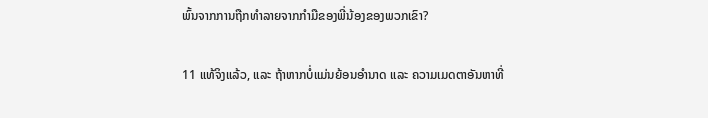ພົ້ນຈາກການຖືກທຳລາຍຈາກກຳມືຂອງພີ່ນ້ອງຂອງພວກເຂົາ?

11 ແທ້ຈິງແລ້ວ, ແລະ ຖ້າຫາກບໍ່ແມ່ນຍ້ອນອຳນາດ ແລະ ຄວາມເມດຕາອັນຫາທີ່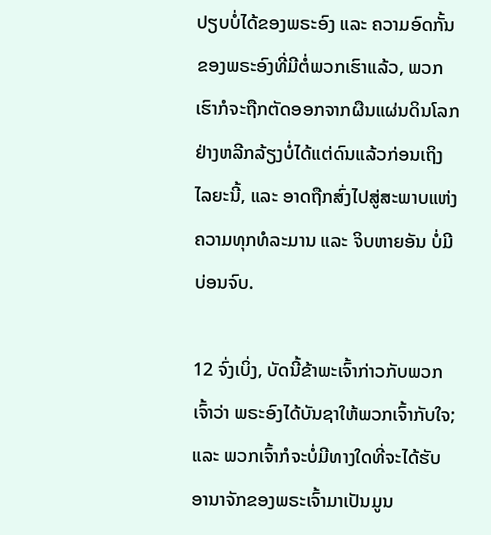ປຽບບໍ່ໄດ້ຂອງພຣະອົງ ແລະ ຄວາມອົດກັ້ນຂອງພຣະອົງທີ່ມີຕໍ່ພວກເຮົາແລ້ວ, ພວກເຮົາກໍຈະຖືກຕັດອອກຈາກຜືນແຜ່ນດິນໂລກຢ່າງຫລີກລ້ຽງບໍ່ໄດ້ແຕ່ດົນແລ້ວກ່ອນເຖິງໄລຍະນີ້, ແລະ ອາດຖືກສົ່ງໄປສູ່ສະພາບແຫ່ງຄວາມທຸກທໍລະມານ ແລະ ຈິບຫາຍອັນ ບໍ່ມີບ່ອນຈົບ.

12 ຈົ່ງເບິ່ງ, ບັດນີ້ຂ້າພະເຈົ້າກ່າວກັບພວກເຈົ້າວ່າ ພຣະອົງໄດ້ບັນຊາໃຫ້ພວກເຈົ້າກັບໃຈ; ແລະ ພວກເຈົ້າກໍຈະບໍ່ມີທາງໃດທີ່ຈະໄດ້ຮັບອານາຈັກຂອງພຣະເຈົ້າມາເປັນມູນ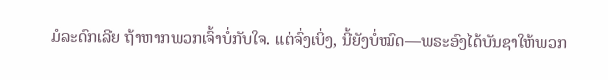ມໍລະດົກເລີຍ ຖ້າຫາກພວກເຈົ້າບໍ່ກັບໃຈ. ແຕ່ຈົ່ງເບິ່ງ, ນີ້ຍັງບໍ່ໝົດ—ພຣະອົງໄດ້ບັນຊາໃຫ້ພວກ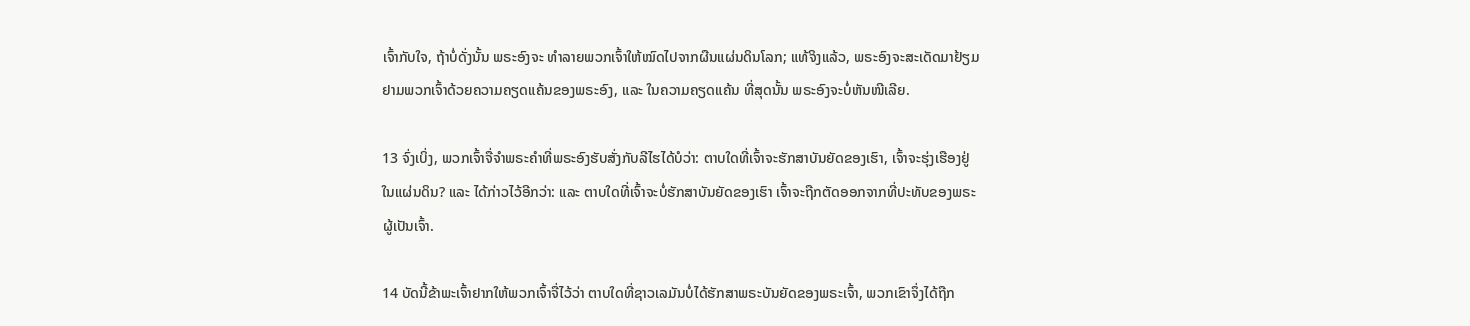ເຈົ້າກັບໃຈ, ຖ້າບໍ່ດັ່ງນັ້ນ ພຣະອົງຈະ ທຳລາຍພວກເຈົ້າໃຫ້ໝົດໄປຈາກຜືນແຜ່ນດິນໂລກ; ແທ້ຈິງແລ້ວ, ພຣະອົງຈະສະເດັດມາຢ້ຽມຢາມພວກເຈົ້າດ້ວຍຄວາມຄຽດແຄ້ນຂອງພຣະອົງ, ແລະ ໃນຄວາມຄຽດແຄ້ນ ທີ່ສຸດນັ້ນ ພຣະອົງຈະບໍ່ຫັນໜີເລີຍ.

13 ຈົ່ງເບິ່ງ, ພວກເຈົ້າຈື່ຈຳພຣະຄຳທີ່ພຣະອົງຮັບສັ່ງກັບລີໄຮໄດ້ບໍວ່າ: ຕາບໃດທີ່ເຈົ້າຈະຮັກສາບັນຍັດຂອງເຮົາ, ເຈົ້າຈະຮຸ່ງເຮືອງຢູ່ໃນແຜ່ນດິນ? ແລະ ໄດ້ກ່າວໄວ້ອີກວ່າ: ແລະ ຕາບໃດທີ່ເຈົ້າຈະບໍ່ຮັກສາບັນຍັດຂອງເຮົາ ເຈົ້າຈະຖືກຕັດອອກຈາກທີ່ປະທັບຂອງພຣະຜູ້ເປັນເຈົ້າ.

14 ບັດນີ້ຂ້າພະເຈົ້າຢາກໃຫ້ພວກເຈົ້າຈື່ໄວ້ວ່າ ຕາບໃດທີ່ຊາວເລມັນບໍ່ໄດ້ຮັກສາພຣະບັນຍັດຂອງພຣະເຈົ້າ, ພວກເຂົາຈຶ່ງໄດ້ຖືກ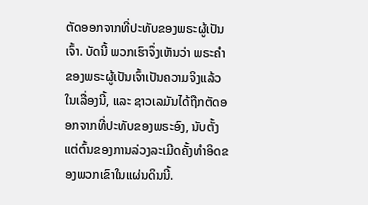ຕັດອອກຈາກທີ່ປະທັບຂອງພຣະຜູ້ເປັນເຈົ້າ. ບັດນີ້ ພວກເຮົາຈຶ່ງເຫັນວ່າ ພຣະຄຳຂອງພຣະຜູ້ເປັນເຈົ້າເປັນຄວາມຈິງແລ້ວໃນເລື່ອງນີ້, ແລະ ຊາວເລມັນໄດ້ຖືກຕັດອອກຈາກທີ່ປະທັບຂອງພຣະອົງ, ນັບຕັ້ງແຕ່ຕົ້ນຂອງການລ່ວງລະເມີດຄັ້ງທຳອິດຂອງພວກເຂົາໃນແຜ່ນດິນນີ້.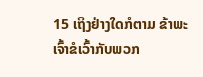15 ເຖິງຢ່າງໃດກໍຕາມ ຂ້າພະເຈົ້າຂໍເວົ້າກັບພວກ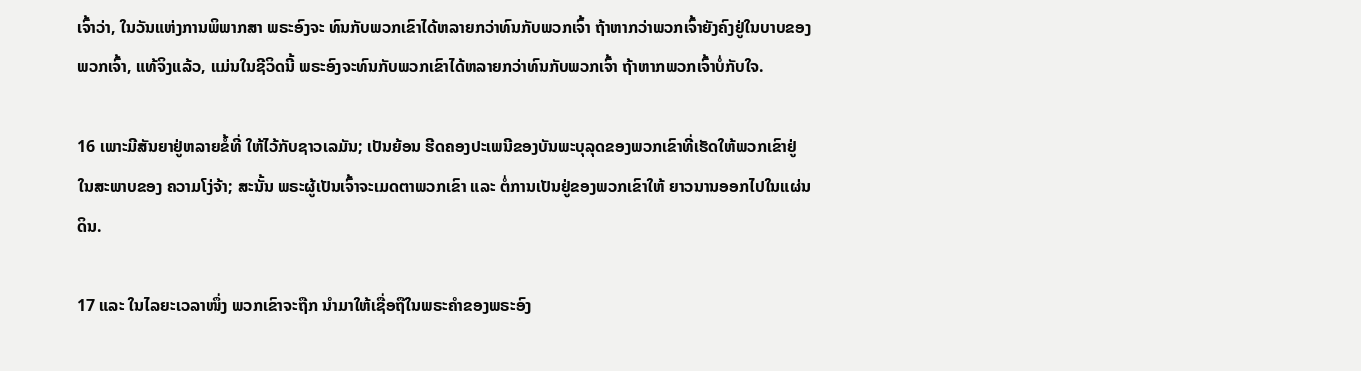ເຈົ້າວ່າ, ໃນວັນແຫ່ງການພິພາກສາ ພຣະອົງຈະ ທົນກັບພວກເຂົາໄດ້ຫລາຍກວ່າທົນກັບພວກເຈົ້າ ຖ້າຫາກວ່າພວກເຈົ້າຍັງຄົງຢູ່ໃນບາບຂອງພວກເຈົ້າ, ແທ້ຈິງແລ້ວ, ແມ່ນໃນຊີວິດນີ້ ພຣະອົງຈະທົນກັບພວກເຂົາໄດ້ຫລາຍກວ່າທົນກັບພວກເຈົ້າ ຖ້າຫາກພວກເຈົ້າບໍ່ກັບໃຈ.

16 ເພາະມີສັນຍາຢູ່ຫລາຍຂໍ້ທີ່ ໃຫ້ໄວ້ກັບຊາວເລມັນ; ເປັນຍ້ອນ ຮີດຄອງປະເພນີຂອງບັນພະບຸລຸດຂອງພວກເຂົາທີ່ເຮັດໃຫ້ພວກເຂົາຢູ່ໃນສະພາບຂອງ ຄວາມໂງ່ຈ້າ; ສະນັ້ນ ພຣະຜູ້ເປັນເຈົ້າຈະເມດຕາພວກເຂົາ ແລະ ຕໍ່ການເປັນຢູ່ຂອງພວກເຂົາໃຫ້ ຍາວນານອອກໄປໃນແຜ່ນດິນ.

17 ແລະ ໃນໄລຍະເວລາໜຶ່ງ ພວກເຂົາຈະຖືກ ນຳມາໃຫ້ເຊື່ອຖືໃນພຣະຄຳຂອງພຣະອົງ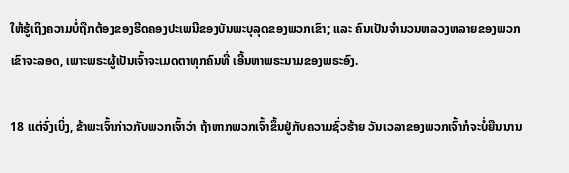ໃຫ້ຮູ້ເຖິງຄວາມບໍ່ຖືກຕ້ອງຂອງຮີດຄອງປະເພນີຂອງບັນພະບຸລຸດຂອງພວກເຂົາ; ແລະ ຄົນເປັນຈຳນວນຫລວງຫລາຍຂອງພວກເຂົາຈະລອດ, ເພາະພຣະຜູ້ເປັນເຈົ້າຈະເມດຕາທຸກຄົນທີ່ ເອີ້ນຫາພຣະນາມຂອງພຣະອົງ.

18 ແຕ່ຈົ່ງເບິ່ງ, ຂ້າພະເຈົ້າກ່າວກັບພວກເຈົ້າວ່າ ຖ້າຫາກພວກເຈົ້າຂຶ້ນຢູ່ກັບຄວາມຊົ່ວຮ້າຍ ວັນເວລາຂອງພວກເຈົ້າກໍຈະບໍ່ຍືນນານ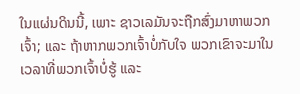ໃນແຜ່ນດິນນີ້, ເພາະ ຊາວເລມັນຈະຖືກສົ່ງມາຫາພວກເຈົ້າ; ແລະ ຖ້າຫາກພວກເຈົ້າບໍ່ກັບໃຈ ພວກເຂົາຈະມາໃນເວລາທີ່ພວກເຈົ້າບໍ່ຮູ້ ແລະ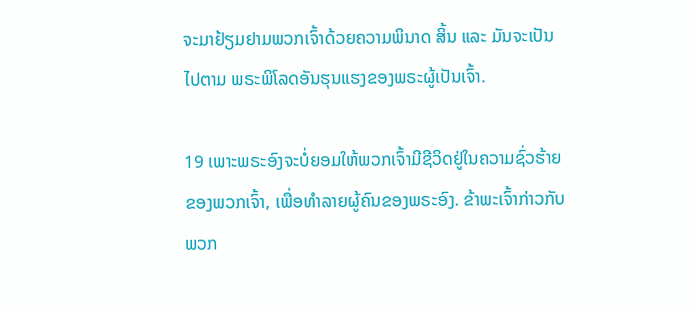ຈະມາຢ້ຽມຢາມພວກເຈົ້າດ້ວຍຄວາມພິນາດ ສິ້ນ ແລະ ມັນຈະເປັນໄປຕາມ ພຣະພິໂລດອັນຮຸນແຮງຂອງພຣະຜູ້ເປັນເຈົ້າ.

19 ເພາະພຣະອົງຈະບໍ່ຍອມໃຫ້ພວກເຈົ້າມີຊີວິດຢູ່ໃນຄວາມຊົ່ວຮ້າຍຂອງພວກເຈົ້າ, ເພື່ອທຳລາຍຜູ້ຄົນຂອງພຣະອົງ. ຂ້າພະເຈົ້າກ່າວກັບພວກ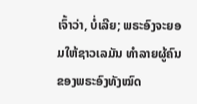ເຈົ້າວ່າ, ບໍ່ເລີຍ; ພຣະອົງຈະຍອມໃຫ້ຊາວເລມັນ ທຳລາຍຜູ້ຄົນຂອງພຣະອົງທັງໝົດ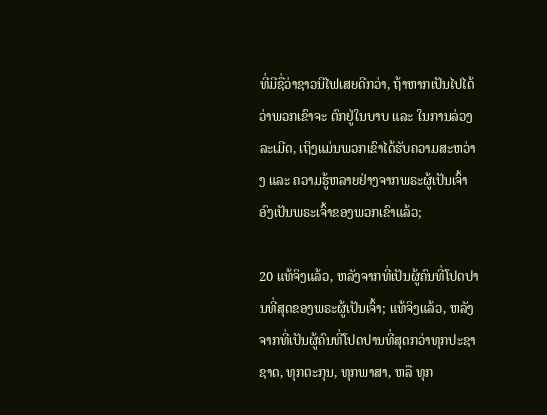ທີ່ມີຊື່ວ່າຊາວນີໄຟເສຍດີກວ່າ, ຖ້າຫາກເປັນໄປໄດ້ວ່າພວກເຂົາຈະ ຕົກຢູ່ໃນບາບ ແລະ ໃນການລ່ວງລະເມີດ, ເຖິງແມ່ນພວກເຂົາໄດ້ຮັບຄວາມສະຫວ່າງ ແລະ ຄວາມຮູ້ຫລາຍຢ່າງຈາກພຣະຜູ້ເປັນເຈົ້າອົງເປັນພຣະເຈົ້າຂອງພວກເຂົາແລ້ວ;

20 ແທ້ຈິງແລ້ວ, ຫລັງຈາກທີ່ເປັນຜູ້ຄົນທີ່ໂປດປານທີ່ສຸດຂອງພຣະຜູ້ເປັນເຈົ້າ; ແທ້ຈິງແລ້ວ, ຫລັງຈາກທີ່ເປັນຜູ້ຄົນທີ່ໂປດປານທີ່ສຸດກວ່າທຸກປະຊາຊາດ, ທຸກຕະກຸນ, ທຸກພາສາ, ຫລື ທຸກ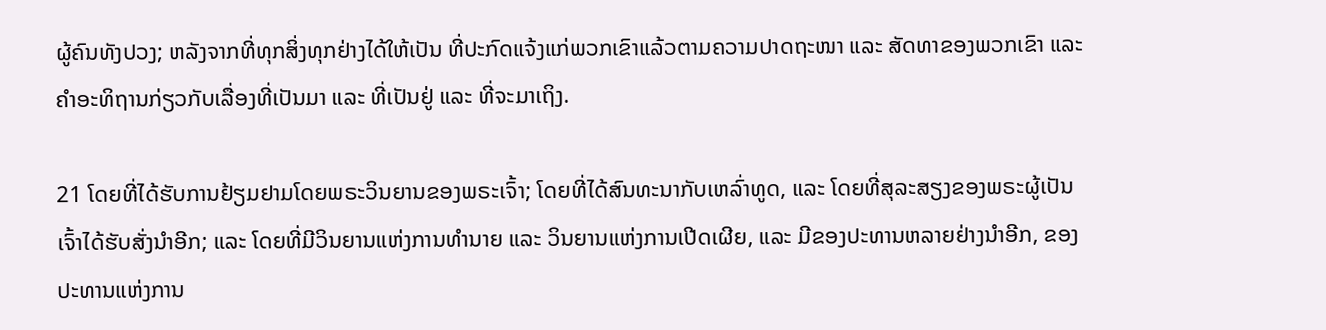ຜູ້ຄົນທັງປວງ; ຫລັງຈາກທີ່ທຸກສິ່ງທຸກຢ່າງໄດ້ໃຫ້ເປັນ ທີ່ປະກົດແຈ້ງແກ່ພວກເຂົາແລ້ວຕາມຄວາມປາດຖະໜາ ແລະ ສັດທາຂອງພວກເຂົາ ແລະ ຄຳອະທິຖານກ່ຽວກັບເລື່ອງທີ່ເປັນມາ ແລະ ທີ່ເປັນຢູ່ ແລະ ທີ່ຈະມາເຖິງ.

21 ໂດຍທີ່ໄດ້ຮັບການຢ້ຽມຢາມໂດຍພຣະວິນຍານຂອງພຣະເຈົ້າ; ໂດຍທີ່ໄດ້ສົນທະນາກັບເຫລົ່າທູດ, ແລະ ໂດຍທີ່ສຸລະສຽງຂອງພຣະຜູ້ເປັນເຈົ້າໄດ້ຮັບສັ່ງນຳອີກ; ແລະ ໂດຍທີ່ມີວິນຍານແຫ່ງການທຳນາຍ ແລະ ວິນຍານແຫ່ງການເປີດເຜີຍ, ແລະ ມີຂອງປະທານຫລາຍຢ່າງນຳອີກ, ຂອງປະທານແຫ່ງການ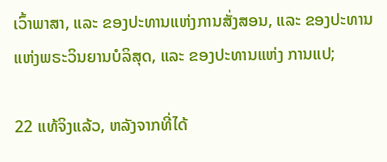ເວົ້າພາສາ, ແລະ ຂອງປະທານແຫ່ງການສັ່ງສອນ, ແລະ ຂອງປະທານແຫ່ງພຣະວິນຍານບໍລິສຸດ, ແລະ ຂອງປະທານແຫ່ງ ການແປ;

22 ແທ້ຈິງແລ້ວ, ຫລັງຈາກທີ່ໄດ້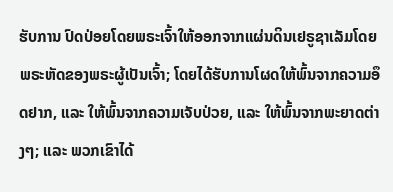ຮັບການ ປົດປ່ອຍໂດຍພຣະເຈົ້າໃຫ້ອອກຈາກແຜ່ນດິນເຢຣູຊາເລັມໂດຍພຣະຫັດຂອງພຣະຜູ້ເປັນເຈົ້າ; ໂດຍໄດ້ຮັບການໂຜດໃຫ້ພົ້ນຈາກຄວາມອຶດຢາກ, ແລະ ໃຫ້ພົ້ນຈາກຄວາມເຈັບປ່ວຍ, ແລະ ໃຫ້ພົ້ນຈາກພະຍາດຕ່າງໆ; ແລະ ພວກເຂົາໄດ້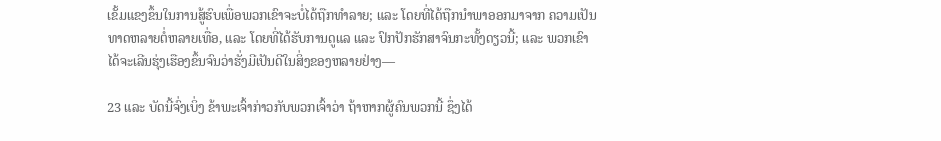ເຂັ້ມແຂງຂຶ້ນໃນການສູ້ຮົບເພື່ອພວກເຂົາຈະບໍ່ໄດ້ຖືກທຳລາຍ; ແລະ ໂດຍທີ່ໄດ້ຖືກນຳພາອອກມາຈາກ ຄວາມເປັນທາດຫລາຍຕໍ່ຫລາຍເທື່ອ, ແລະ ໂດຍທີ່ໄດ້ຮັບການດູແລ ແລະ ປົກປັກຮັກສາຈົນກະທັ້ງດຽວນີ້; ແລະ ພວກເຂົາໄດ້ຈະເລີນຮຸ່ງເຮືອງຂຶ້ນຈົນວ່າຮັ່ງມີເປັນດີໃນສິ່ງຂອງຫລາຍຢ່າງ—

23 ແລະ ບັດນີ້ຈົ່ງເບິ່ງ ຂ້າພະເຈົ້າກ່າວກັບພວກເຈົ້າວ່າ ຖ້າຫາກຜູ້ຄົນພວກນີ້ ຊຶ່ງໄດ້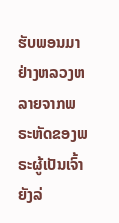ຮັບພອນມາຢ່າງຫລວງຫລາຍຈາກພຣະຫັດຂອງພຣະຜູ້ເປັນເຈົ້າຍັງລ່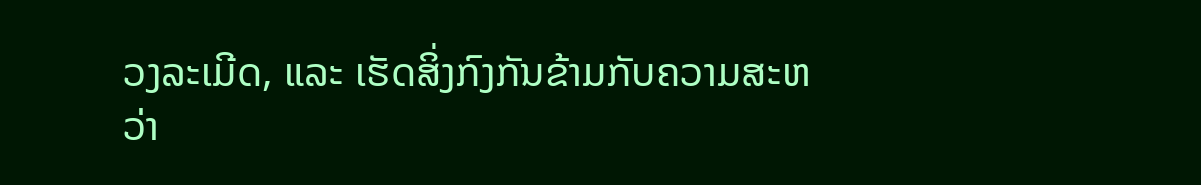ວງລະເມີດ, ແລະ ເຮັດສິ່ງກົງກັນຂ້າມກັບຄວາມສະຫວ່າ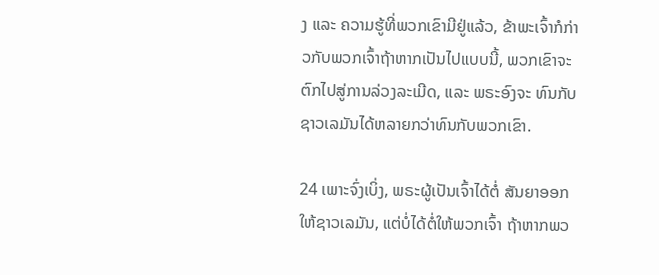ງ ແລະ ຄວາມຮູ້ທີ່ພວກເຂົາມີຢູ່ແລ້ວ, ຂ້າພະເຈົ້າກໍກ່າວກັບພວກເຈົ້າຖ້າຫາກເປັນໄປແບບນີ້, ພວກເຂົາຈະຕົກໄປສູ່ການລ່ວງລະເມີດ, ແລະ ພຣະອົງຈະ ທົນກັບຊາວເລມັນໄດ້ຫລາຍກວ່າທົນກັບພວກເຂົາ.

24 ເພາະຈົ່ງເບິ່ງ, ພຣະຜູ້ເປັນເຈົ້າໄດ້ຕໍ່ ສັນຍາອອກໃຫ້ຊາວເລມັນ, ແຕ່ບໍ່ໄດ້ຕໍ່ໃຫ້ພວກເຈົ້າ ຖ້າຫາກພວ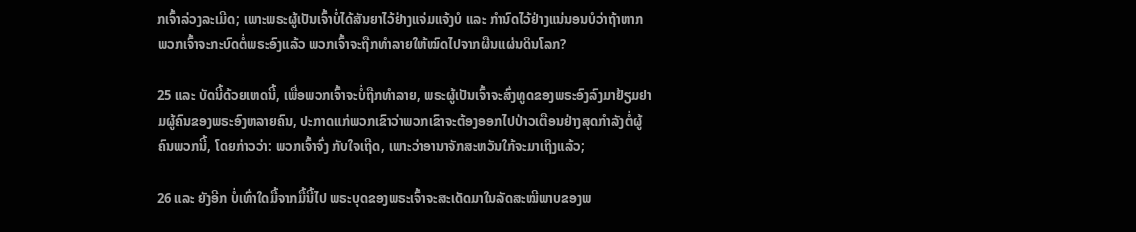ກເຈົ້າລ່ວງລະເມີດ; ເພາະພຣະຜູ້ເປັນເຈົ້າບໍ່ໄດ້ສັນຍາໄວ້ຢ່າງແຈ່ມແຈ້ງບໍ ແລະ ກຳນົດໄວ້ຢ່າງແນ່ນອນບໍວ່າຖ້າຫາກພວກເຈົ້າຈະກະບົດຕໍ່ພຣະອົງແລ້ວ ພວກເຈົ້າຈະຖືກທຳລາຍໃຫ້ໝົດໄປຈາກຜືນແຜ່ນດິນໂລກ?

25 ແລະ ບັດນີ້ດ້ວຍເຫດນີ້, ເພື່ອພວກເຈົ້າຈະບໍ່ຖືກທຳລາຍ, ພຣະຜູ້ເປັນເຈົ້າຈະສົ່ງທູດຂອງພຣະອົງລົງມາຢ້ຽມຢາມຜູ້ຄົນຂອງພຣະອົງຫລາຍຄົນ, ປະກາດແກ່ພວກເຂົາວ່າພວກເຂົາຈະຕ້ອງອອກໄປປ່າວເຕືອນຢ່າງສຸດກຳລັງຕໍ່ຜູ້ຄົນພວກນີ້, ໂດຍກ່າວວ່າ: ພວກເຈົ້າຈົ່ງ ກັບໃຈເຖີດ, ເພາະວ່າອານາຈັກສະຫວັນໃກ້ຈະມາເຖິງແລ້ວ;

26 ແລະ ຍັງອີກ ບໍ່ເທົ່າໃດມື້ຈາກມື້ນີ້ໄປ ພຣະບຸດຂອງພຣະເຈົ້າຈະສະເດັດມາໃນລັດສະໝີພາບຂອງພ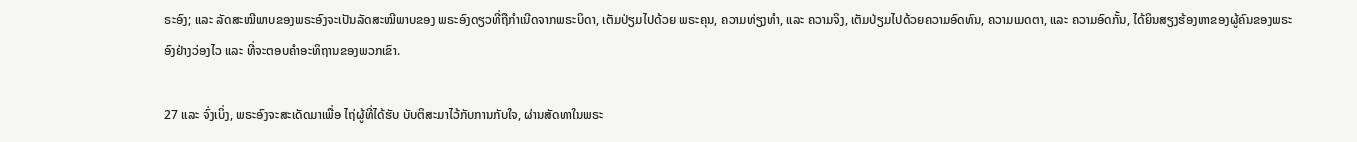ຣະອົງ; ແລະ ລັດສະໝີພາບຂອງພຣະອົງຈະເປັນລັດສະໝີພາບຂອງ ພຣະອົງດຽວທີ່ຖືກຳເນີດຈາກພຣະບິດາ, ເຕັມປ່ຽມໄປດ້ວຍ ພຣະຄຸນ, ຄວາມທ່ຽງທຳ, ແລະ ຄວາມຈິງ, ເຕັມປ່ຽມໄປດ້ວຍຄວາມອົດທົນ, ຄວາມເມດຕາ, ແລະ ຄວາມອົດກັ້ນ, ໄດ້ຍິນສຽງຮ້ອງຫາຂອງຜູ້ຄົນຂອງພຣະອົງຢ່າງວ່ອງໄວ ແລະ ທີ່ຈະຕອບຄຳອະທິຖານຂອງພວກເຂົາ.

27 ແລະ ຈົ່ງເບິ່ງ, ພຣະອົງຈະສະເດັດມາເພື່ອ ໄຖ່ຜູ້ທີ່ໄດ້ຮັບ ບັບຕິສະມາໄວ້ກັບການກັບໃຈ, ຜ່ານສັດທາໃນພຣະ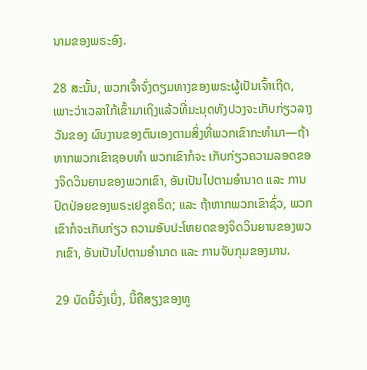ນາມຂອງພຣະອົງ.

28 ສະນັ້ນ, ພວກເຈົ້າຈົ່ງຕຽມທາງຂອງພຣະຜູ້ເປັນເຈົ້າເຖີດ, ເພາະວ່າເວລາໃກ້ເຂົ້າມາເຖິງແລ້ວທີ່ມະນຸດທັງປວງຈະເກັບກ່ຽວລາງວັນຂອງ ຜົນງານຂອງຕົນເອງຕາມສິ່ງທີ່ພວກເຂົາກະທຳມາ—ຖ້າຫາກພວກເຂົາຊອບທຳ ພວກເຂົາກໍຈະ ເກັບກ່ຽວຄວາມລອດຂອງຈິດວິນຍານຂອງພວກເຂົາ, ອັນເປັນໄປຕາມອຳນາດ ແລະ ການປົດປ່ອຍຂອງພຣະເຢຊູຄຣິດ; ແລະ ຖ້າຫາກພວກເຂົາຊົ່ວ, ພວກເຂົາກໍຈະເກັບກ່ຽວ ຄວາມອັບປະໂຫຍດຂອງຈິດວິນຍານຂອງພວກເຂົາ, ອັນເປັນໄປຕາມອຳນາດ ແລະ ການຈັບກຸມຂອງມານ.

29 ບັດນີ້ຈົ່ງເບິ່ງ, ນີ້ຄືສຽງຂອງທູ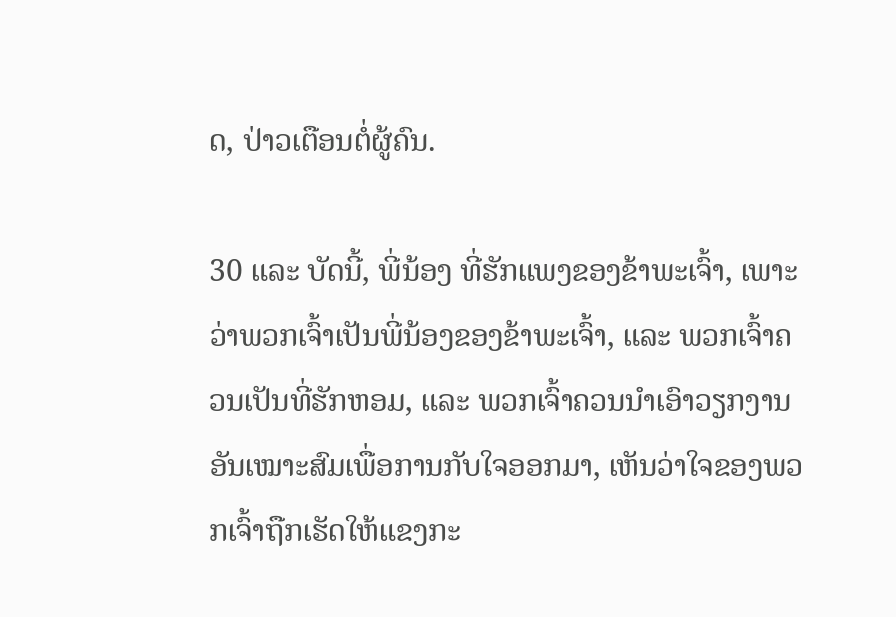ດ, ປ່າວເຕືອນຕໍ່ຜູ້ຄົນ.

30 ແລະ ບັດນີ້, ພີ່ນ້ອງ ທີ່ຮັກແພງຂອງຂ້າພະເຈົ້າ, ເພາະວ່າພວກເຈົ້າເປັນພີ່ນ້ອງຂອງຂ້າພະເຈົ້າ, ແລະ ພວກເຈົ້າຄວນເປັນທີ່ຮັກຫອມ, ແລະ ພວກເຈົ້າຄວນນຳເອົາວຽກງານອັນເໝາະສົມເພື່ອການກັບໃຈອອກມາ, ເຫັນວ່າໃຈຂອງພວກເຈົ້າຖືກເຮັດໃຫ້ແຂງກະ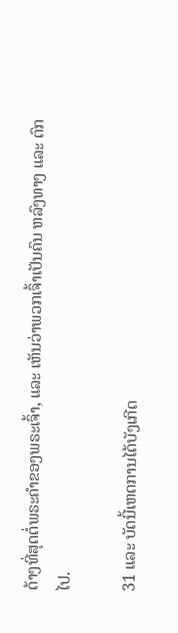ດ້າງທີ່ສຸດຕໍ່ພຣະຄຳຂອງພຣະເຈົ້າ, ແລະ ເຫັນວ່າພວກເຈົ້າເປັນຄົນ ຫລົງທາງ ແລະ ຕົກໄປ.

31 ແລະ ບັດນີ້ເຫດການໄດ້ບັງເກີດ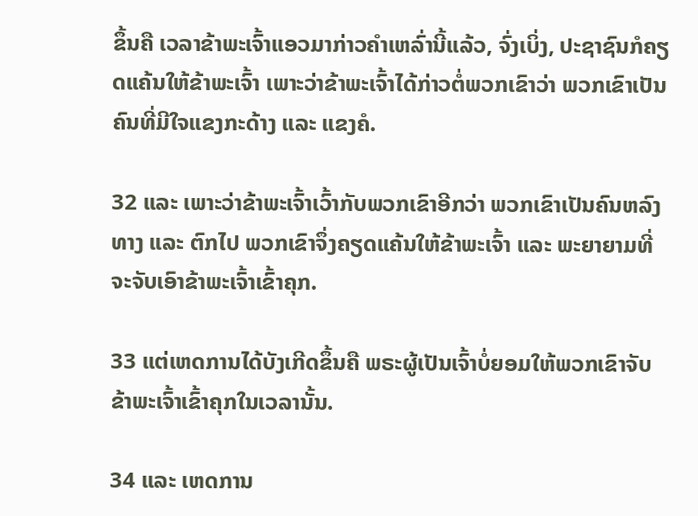ຂຶ້ນຄື ເວລາຂ້າພະເຈົ້າແອວມາກ່າວຄຳເຫລົ່ານີ້ແລ້ວ, ຈົ່ງເບິ່ງ, ປະຊາຊົນກໍຄຽດແຄ້ນໃຫ້ຂ້າພະເຈົ້າ ເພາະວ່າຂ້າພະເຈົ້າໄດ້ກ່າວຕໍ່ພວກເຂົາວ່າ ພວກເຂົາເປັນຄົນທີ່ມີໃຈແຂງກະດ້າງ ແລະ ແຂງຄໍ.

32 ແລະ ເພາະວ່າຂ້າພະເຈົ້າເວົ້າກັບພວກເຂົາອີກວ່າ ພວກເຂົາເປັນຄົນຫລົງທາງ ແລະ ຕົກໄປ ພວກເຂົາຈຶ່ງຄຽດແຄ້ນໃຫ້ຂ້າພະເຈົ້າ ແລະ ພະຍາຍາມທີ່ຈະຈັບເອົາຂ້າພະເຈົ້າເຂົ້າຄຸກ.

33 ແຕ່ເຫດການໄດ້ບັງເກີດຂຶ້ນຄື ພຣະຜູ້ເປັນເຈົ້າບໍ່ຍອມໃຫ້ພວກເຂົາຈັບຂ້າພະເຈົ້າເຂົ້າຄຸກໃນເວລານັ້ນ.

34 ແລະ ເຫດການ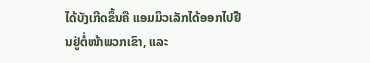ໄດ້ບັງເກີດຂຶ້ນຄື ແອມມິວເລັກໄດ້ອອກໄປຢືນຢູ່ຕໍ່ໜ້າພວກເຂົາ, ແລະ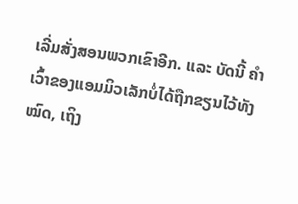ເລີ່ມສັ່ງສອນພວກເຂົາອີກ. ແລະ ບັດນີ້ ຄຳເວົ້າຂອງແອມມິວເລັກບໍ່ໄດ້ຖືກຂຽນໄວ້ທັງໝົດ, ເຖິງ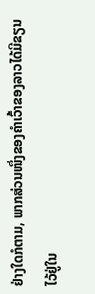ຢ່າງໃດກໍຕາມ, ພາກສ່ວນໜຶ່ງຂອງຄຳເວົ້າຂອງລາວໄດ້ມີຂຽນໄວ້ຢູ່ໃນ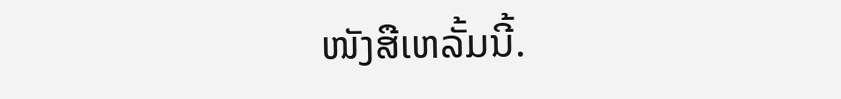ໜັງສືເຫລັ້ມນີ້.